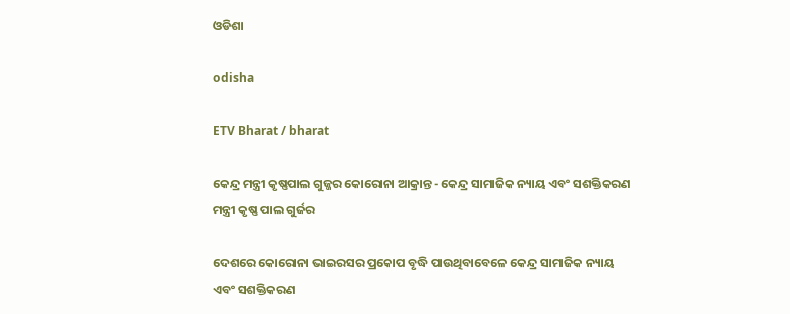ଓଡିଶା

odisha

ETV Bharat / bharat

କେନ୍ଦ୍ର ମନ୍ତ୍ରୀ କୃଷ୍ଣପାଲ ଗୁଜ୍ଜର କୋରୋନା ଆକ୍ରାନ୍ତ - କେନ୍ଦ୍ର ସାମାଜିକ ନ୍ୟାୟ ଏବଂ ସଶକ୍ତିକରଣ ମନ୍ତ୍ରୀ କୃଷ୍ଣ ପାଲ ଗୁର୍ଜର

ଦେଶରେ କୋରୋନା ଭାଇରସର ପ୍ରକୋପ ବୃଦ୍ଧି ପାଉଥିବାବେଳେ କେନ୍ଦ୍ର ସାମାଜିକ ନ୍ୟାୟ ଏବଂ ସଶକ୍ତିକରଣ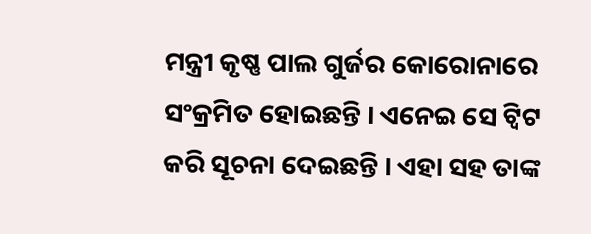ମନ୍ତ୍ରୀ କୃଷ୍ଣ ପାଲ ଗୁର୍ଜର କୋରୋନାରେ ସଂକ୍ରମିତ ହୋଇଛନ୍ତି । ଏନେଇ ସେ ଟ୍ବିଟ କରି ସୂଚନା ଦେଇଛନ୍ତି । ଏହା ସହ ତାଙ୍କ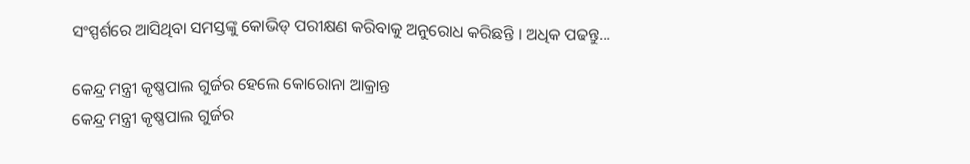ସଂସ୍ପର୍ଶରେ ଆସିଥିବା ସମସ୍ତଙ୍କୁ କୋଭିଡ୍ ପରୀକ୍ଷଣ କରିବାକୁ ଅନୁରୋଧ କରିଛନ୍ତି । ଅଧିକ ପଢନ୍ତୁ...

କେନ୍ଦ୍ର ମନ୍ତ୍ରୀ କୃଷ୍ଣପାଲ ଗୁର୍ଜର ହେଲେ କୋରୋନା ଆକ୍ରାନ୍ତ
କେନ୍ଦ୍ର ମନ୍ତ୍ରୀ କୃଷ୍ଣପାଲ ଗୁର୍ଜର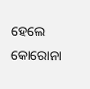ହେଲେ କୋରୋନା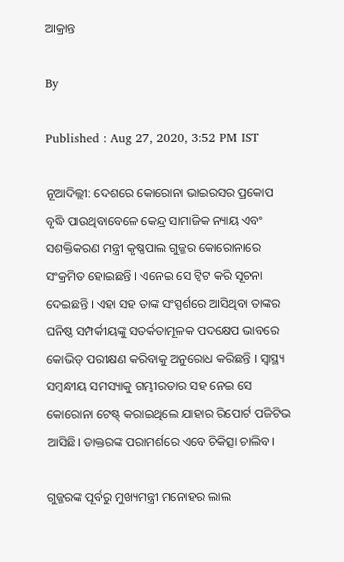ଆକ୍ରାନ୍ତ

By

Published : Aug 27, 2020, 3:52 PM IST

ନୂଆଦିଲ୍ଲୀ: ଦେଶରେ କୋରୋନା ଭାଇରସର ପ୍ରକୋପ ବୃଦ୍ଧି ପାଉଥିବାବେଳେ କେନ୍ଦ୍ର ସାମାଜିକ ନ୍ୟାୟ ଏବଂ ସଶକ୍ତିକରଣ ମନ୍ତ୍ରୀ କୃଷ୍ଣପାଲ ଗୁଜ୍ଜର କୋରୋନାରେ ସଂକ୍ରମିତ ହୋଇଛନ୍ତି । ଏନେଇ ସେ ଟ୍ବିଟ କରି ସୂଚନା ଦେଇଛନ୍ତି । ଏହା ସହ ତାଙ୍କ ସଂସ୍ପର୍ଶରେ ଆସିଥିବା ତାଙ୍କର ଘନିଷ୍ଠ ସମ୍ପର୍କୀୟଙ୍କୁ ସତର୍କତାମୂଳକ ପଦକ୍ଷେପ ଭାବରେ କୋଭିଡ୍ ପରୀକ୍ଷଣ କରିବାକୁ ଅନୁରୋଧ କରିଛନ୍ତି । ସ୍ବାସ୍ଥ୍ୟ ସମ୍ବନ୍ଧୀୟ ସମସ୍ୟାକୁ ଗମ୍ଭୀରତାର ସହ ନେଇ ସେ କୋରୋନା ଟେଷ୍ଟ୍ କରାଇଥିଲେ ଯାହାର ରିପୋର୍ଟ ପଜିଟିଭ ଆସିଛି। ଡାକ୍ତରଙ୍କ ପରାମର୍ଶରେ ଏବେ ଚିକିତ୍ସା ଚାଲିବ।

ଗୁଜ୍ଜରଙ୍କ ପୂର୍ବରୁ ମୁଖ୍ୟମନ୍ତ୍ରୀ ମନୋହର ଲାଲ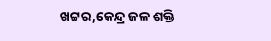ଖଟ୍ଟର,କେନ୍ଦ୍ର ଜଳ ଶକ୍ତି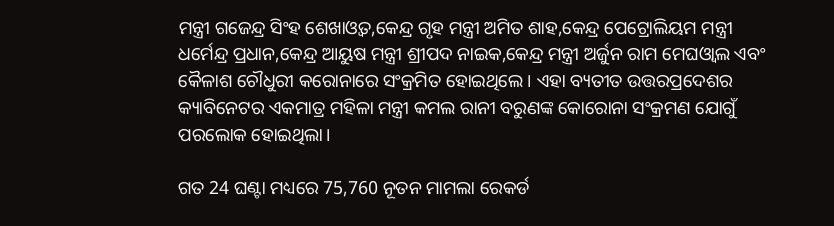ମନ୍ତ୍ରୀ ଗଜେନ୍ଦ୍ର ସିଂହ ଶେଖାଓ୍ବତ,କେନ୍ଦ୍ର ଗୃହ ମନ୍ତ୍ରୀ ଅମିତ ଶାହ,କେନ୍ଦ୍ର ପେଟ୍ରୋଲିୟମ ମନ୍ତ୍ରୀ ଧର୍ମେନ୍ଦ୍ର ପ୍ରଧାନ,କେନ୍ଦ୍ର ଆୟୁ‌ଷ ମନ୍ତ୍ରୀ ଶ୍ରୀପଦ ନାଇକ,କେନ୍ଦ୍ର ମନ୍ତ୍ରୀ ଅର୍ଜୁନ ରାମ ମେଘଓ୍ବାଲ ଏବଂ କୈଳାଶ ଚୌଧୁରୀ କରୋନାରେ ସଂକ୍ରମିତ ହୋଇଥିଲେ । ଏହା ବ୍ୟତୀତ ଉତ୍ତରପ୍ରଦେଶର କ୍ୟାବିନେଟର ଏକମାତ୍ର ମହିଳା ମନ୍ତ୍ରୀ କମଲ ରାନୀ ବରୁଣଙ୍କ କୋରୋନା ସଂକ୍ରମଣ ଯୋଗୁଁ ପରଲୋକ ହୋଇଥିଲା।

ଗତ 24 ଘଣ୍ଟା ମଧ୍ୟରେ 75,760 ନୂତନ ମାମଲା ରେକର୍ଡ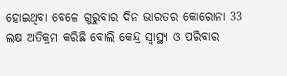ହୋଇଥିବା ବେଳେ ଗୁରୁବାର ଦିନ ଭାରତର କୋରୋନା 33 ଲକ୍ଷ ଅତିକ୍ରମ କରିଛି ବୋଲି କେନ୍ଦ୍ର ସ୍ୱାସ୍ଥ୍ୟ ଓ ପରିବାର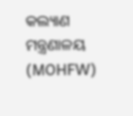କଲ୍ୟାଣ ମନ୍ତ୍ରଣାଳୟ (MOHFW)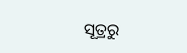ସୂତ୍ରରୁ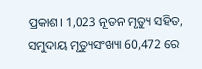ପ୍ରକାଶ। 1,023 ନୂତନ ମୃତ୍ୟୁ ସହିତ, ସମୁଦାୟ ମୃତ୍ୟୁସଂଖ୍ୟା 60,472 ରେ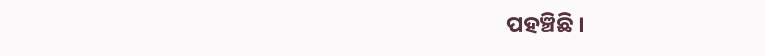ପହଞ୍ଚିଛି ।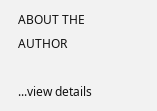ABOUT THE AUTHOR

...view details